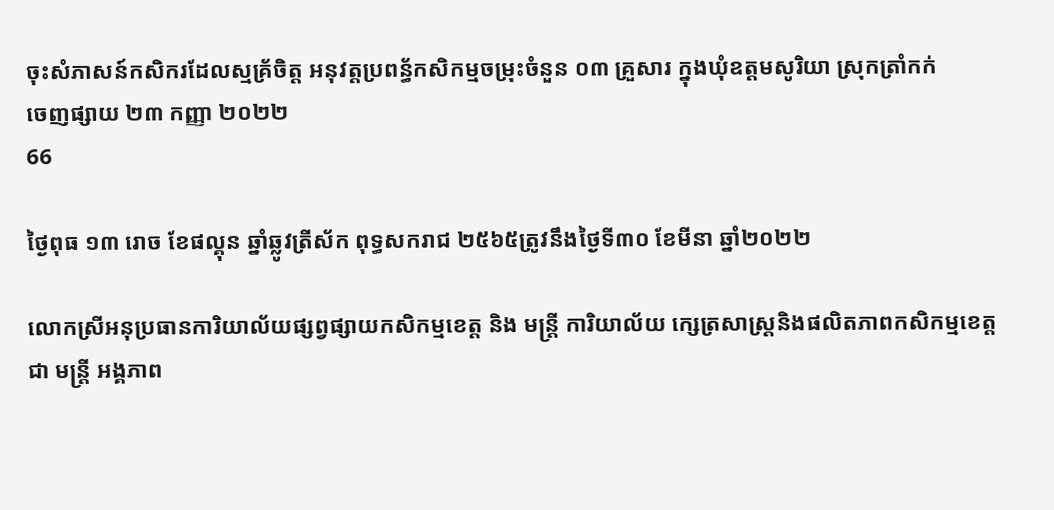ចុះសំភាសន៍កសិករដែលស្មគ្រ័ចិត្ត អនុវត្តប្រពន្ធ័កសិកម្មចម្រុះចំនួន ០៣ គ្រួសារ ក្នុងឃុំឧត្តមសូរិយា ស្រុកត្រាំកក់
ចេញផ្សាយ ២៣ កញ្ញា ២០២២
66

ថ្ងៃពុធ ១៣ រោច ខែផល្គុន ឆ្នាំឆ្លូវត្រីស័ក ពុទ្ធសករាជ ២៥៦៥ត្រូវនឹងថ្ងៃទី៣០ ខែមីនា ឆ្នាំ២០២២

លោកស្រីអនុប្រធានការិយាល័យផ្សព្វផ្សាយកសិកម្មខេត្ត និង មន្ត្រី ការិយាល័យ ក្សេត្រសាស្ត្រនិងផលិតភាពកសិកម្មខេត្ត ជា មន្រ្តី អង្គភាព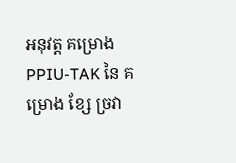អនុវត្ត គម្រោង  PPIU-TAK នៃ គម្រោង ខ្សែ ច្រវា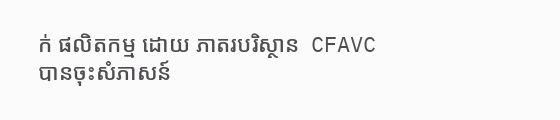ក់ ផលិតកម្ម ដោយ ភាតរបរិស្ថាន  CFAVC
បានចុះសំភាសន៍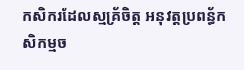កសិករដែលស្មគ្រ័ចិត្ត អនុវត្តប្រពន្ធ័កសិកម្មច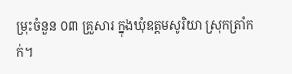ម្រុះចំនួន ០៣ គ្រួសារ ក្នុងឃុំឧត្តមសូរិយា ស្រុកត្រាំកក់។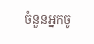ចំនួនអ្នកចូ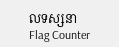លទស្សនា
Flag Counter